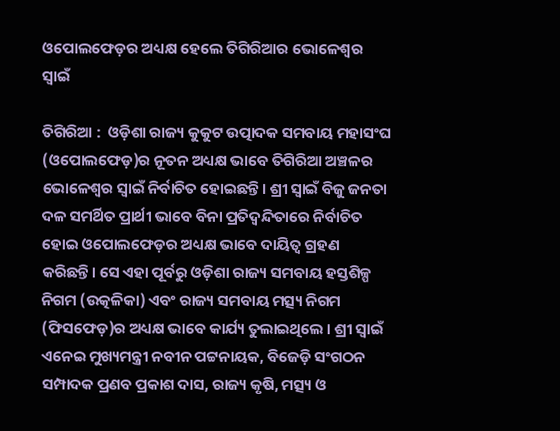ଓପୋଲଫେଡ଼ର ଅଧ୍ୟକ୍ଷ ହେଲେ ତିଗିରିଆର ଭୋଳେଶ୍ୱର ସ୍ୱାଇଁ

ତିଗିରିଆ :  ଓଡ଼ିଶା ରାଜ୍ୟ କୁକୁଟ ଉତ୍ପାଦକ ସମବାୟ ମହାସଂଘ (ଓପୋଲଫେଡ଼)ର ନୂତନ ଅଧ୍ୟକ୍ଷ ଭାବେ ତିଗିରିଆ ଅଞ୍ଚଳର ଭୋଳେଶ୍ୱର ସ୍ୱାଇଁ ନିର୍ବାଚିତ ହୋଇଛନ୍ତି। ଶ୍ରୀ ସ୍ୱାଇଁ ବିଜୁ ଜନତା ଦଳ ସମର୍ଥିତ ପ୍ରାର୍ଥୀ ଭାବେ ବିନା ପ୍ରତିଦ୍ୱନ୍ଦିତାରେ ନିର୍ବାଚିତ ହୋଇ ଓପୋଲଫେଡ଼ର ଅଧ୍ୟକ୍ଷ ଭାବେ ଦାୟିତ୍ୱ ଗ୍ରହଣ କରିଛନ୍ତି। ସେ ଏହା ପୂର୍ବରୁ ଓଡ଼ିଶା ରାଜ୍ୟ ସମବାୟ ହସ୍ତଶିଳ୍ପ ନିଗମ (ଉତ୍କଳିକା) ଏବଂ ରାଜ୍ୟ ସମବାୟ ମତ୍ସ୍ୟ ନିଗମ (ଫିସଫେଡ଼)ର ଅଧ୍ୟକ୍ଷ ଭାବେ କାର୍ଯ୍ୟ ତୁଲାଇଥିଲେ । ଶ୍ରୀ ସ୍ୱାଇଁ ଏନେଇ ମୁଖ୍ୟମନ୍ତ୍ରୀ ନବୀନ ପଟ୍ଟନାୟକ, ବିଜେଡ଼ି ସଂଗଠନ ସମ୍ପାଦକ ପ୍ରଣବ ପ୍ରକାଶ ଦାସ, ରାଜ୍ୟ କୃଷି, ମତ୍ସ୍ୟ ଓ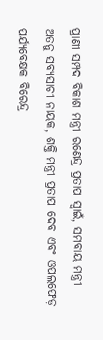ପ୍ରାଣୀ ସମ୍ପଦ ବିକାଶ ମନ୍ତ୍ରୀ ରଣେନ୍ଦ୍ର ପ୍ରତାପ ସ୍ୱାଇଁ, ସମବାୟ ମନ୍ତ୍ରୀ ଅତନୁ ସବ୍ୟସାଚୀ ନାୟକ, ଶକ୍ତି ମନ୍ତ୍ରୀ ପ୍ରତାପ ଦେବ ଏବଂ ଓପଲଫେଡ଼ ପର୍ଯ୍ୟବେକ୍ଷକ ବିରେନ୍ଦ୍ର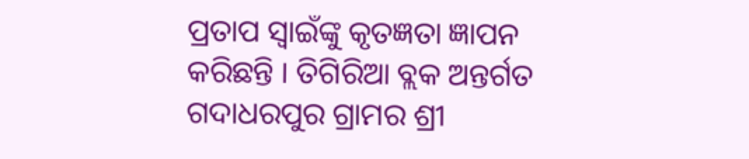ପ୍ରତାପ ସ୍ୱାଇଁଙ୍କୁ କୃତଜ୍ଞତା ଜ୍ଞାପନ କରିଛନ୍ତି । ତିଗିରିଆ ବ୍ଲକ ଅନ୍ତର୍ଗତ ଗଦାଧରପୁର ଗ୍ରାମର ଶ୍ରୀ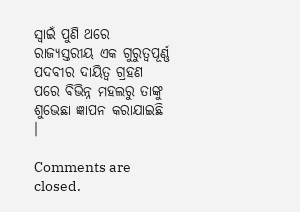ସ୍ୱାଇଁ ପୁଣି ଥରେ ରାଜ୍ୟସ୍ତରୀୟ ଏକ ଗୁରୁତ୍ୱପୂର୍ଣ୍ଣ ପଦବୀର ଦାୟିତ୍ୱ ଗ୍ରହଣ ପରେ ବିଭିନ୍ନ ମହଲରୁ ତାଙ୍କୁ ଶୁଭେଛା ଜ୍ଞାପନ କରାଯାଇଛି ।

Comments are closed.